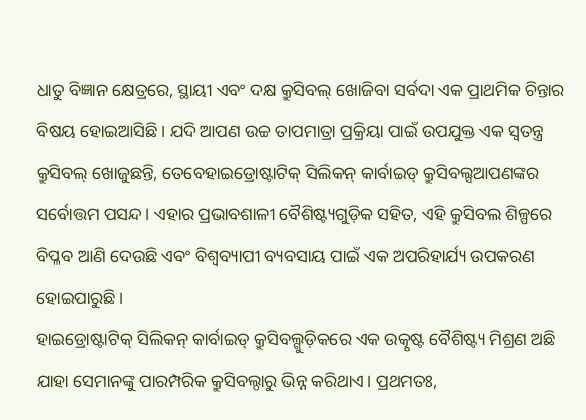ଧାତୁ ବିଜ୍ଞାନ କ୍ଷେତ୍ରରେ, ସ୍ଥାୟୀ ଏବଂ ଦକ୍ଷ କ୍ରୁସିବଲ୍ ଖୋଜିବା ସର୍ବଦା ଏକ ପ୍ରାଥମିକ ଚିନ୍ତାର ବିଷୟ ହୋଇଆସିଛି। ଯଦି ଆପଣ ଉଚ୍ଚ ତାପମାତ୍ରା ପ୍ରକ୍ରିୟା ପାଇଁ ଉପଯୁକ୍ତ ଏକ ସ୍ୱତନ୍ତ୍ର କ୍ରୁସିବଲ୍ ଖୋଜୁଛନ୍ତି, ତେବେହାଇଡ୍ରୋଷ୍ଟାଟିକ୍ ସିଲିକନ୍ କାର୍ବାଇଡ୍ କ୍ରୁସିବଲ୍ସଆପଣଙ୍କର ସର୍ବୋତ୍ତମ ପସନ୍ଦ। ଏହାର ପ୍ରଭାବଶାଳୀ ବୈଶିଷ୍ଟ୍ୟଗୁଡ଼ିକ ସହିତ, ଏହି କ୍ରୁସିବଲ ଶିଳ୍ପରେ ବିପ୍ଳବ ଆଣି ଦେଉଛି ଏବଂ ବିଶ୍ୱବ୍ୟାପୀ ବ୍ୟବସାୟ ପାଇଁ ଏକ ଅପରିହାର୍ଯ୍ୟ ଉପକରଣ ହୋଇପାରୁଛି।
ହାଇଡ୍ରୋଷ୍ଟାଟିକ୍ ସିଲିକନ୍ କାର୍ବାଇଡ୍ କ୍ରୁସିବଲ୍ଗୁଡ଼ିକରେ ଏକ ଉତ୍କୃଷ୍ଟ ବୈଶିଷ୍ଟ୍ୟ ମିଶ୍ରଣ ଅଛି ଯାହା ସେମାନଙ୍କୁ ପାରମ୍ପରିକ କ୍ରୁସିବଲ୍ଠାରୁ ଭିନ୍ନ କରିଥାଏ। ପ୍ରଥମତଃ,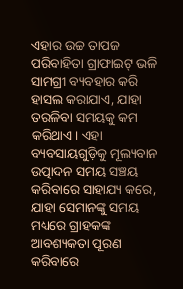ଏହାର ଉଚ୍ଚ ତାପଜ ପରିବାହିତା ଗ୍ରାଫାଇଟ୍ ଭଳି ସାମଗ୍ରୀ ବ୍ୟବହାର କରି ହାସଲ କରାଯାଏ, ଯାହା ତରଳିବା ସମୟକୁ କମ କରିଥାଏ। ଏହା ବ୍ୟବସାୟଗୁଡ଼ିକୁ ମୂଲ୍ୟବାନ ଉତ୍ପାଦନ ସମୟ ସଞ୍ଚୟ କରିବାରେ ସାହାଯ୍ୟ କରେ, ଯାହା ସେମାନଙ୍କୁ ସମୟ ମଧ୍ୟରେ ଗ୍ରାହକଙ୍କ ଆବଶ୍ୟକତା ପୂରଣ କରିବାରେ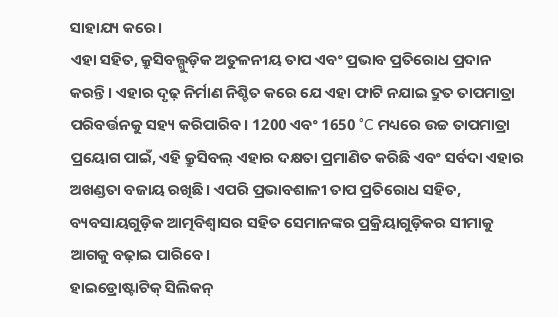ସାହାଯ୍ୟ କରେ।
ଏହା ସହିତ, କ୍ରୁସିବଲ୍ଗୁଡ଼ିକ ଅତୁଳନୀୟ ତାପ ଏବଂ ପ୍ରଭାବ ପ୍ରତିରୋଧ ପ୍ରଦାନ କରନ୍ତି। ଏହାର ଦୃଢ଼ ନିର୍ମାଣ ନିଶ୍ଚିତ କରେ ଯେ ଏହା ଫାଟି ନଯାଇ ଦ୍ରୁତ ତାପମାତ୍ରା ପରିବର୍ତ୍ତନକୁ ସହ୍ୟ କରିପାରିବ। 1200 ଏବଂ 1650 °C ମଧ୍ୟରେ ଉଚ୍ଚ ତାପମାତ୍ରା ପ୍ରୟୋଗ ପାଇଁ, ଏହି କ୍ରୁସିବଲ୍ ଏହାର ଦକ୍ଷତା ପ୍ରମାଣିତ କରିଛି ଏବଂ ସର୍ବଦା ଏହାର ଅଖଣ୍ଡତା ବଜାୟ ରଖିଛି। ଏପରି ପ୍ରଭାବଶାଳୀ ତାପ ପ୍ରତିରୋଧ ସହିତ, ବ୍ୟବସାୟଗୁଡ଼ିକ ଆତ୍ମବିଶ୍ୱାସର ସହିତ ସେମାନଙ୍କର ପ୍ରକ୍ରିୟାଗୁଡ଼ିକର ସୀମାକୁ ଆଗକୁ ବଢ଼ାଇ ପାରିବେ।
ହାଇଡ୍ରୋଷ୍ଟାଟିକ୍ ସିଲିକନ୍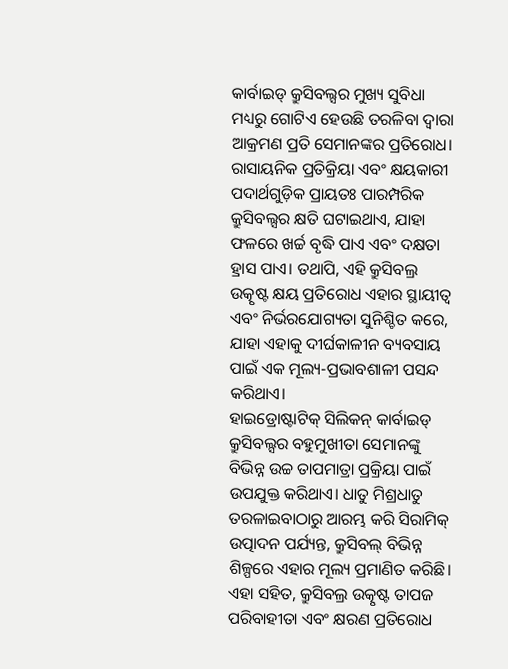କାର୍ବାଇଡ୍ କ୍ରୁସିବଲ୍ସର ମୁଖ୍ୟ ସୁବିଧା ମଧ୍ୟରୁ ଗୋଟିଏ ହେଉଛି ତରଳିବା ଦ୍ଵାରା ଆକ୍ରମଣ ପ୍ରତି ସେମାନଙ୍କର ପ୍ରତିରୋଧ। ରାସାୟନିକ ପ୍ରତିକ୍ରିୟା ଏବଂ କ୍ଷୟକାରୀ ପଦାର୍ଥଗୁଡ଼ିକ ପ୍ରାୟତଃ ପାରମ୍ପରିକ କ୍ରୁସିବଲ୍ସର କ୍ଷତି ଘଟାଇଥାଏ, ଯାହା ଫଳରେ ଖର୍ଚ୍ଚ ବୃଦ୍ଧି ପାଏ ଏବଂ ଦକ୍ଷତା ହ୍ରାସ ପାଏ। ତଥାପି, ଏହି କ୍ରୁସିବଲ୍ର ଉତ୍କୃଷ୍ଟ କ୍ଷୟ ପ୍ରତିରୋଧ ଏହାର ସ୍ଥାୟୀତ୍ୱ ଏବଂ ନିର୍ଭରଯୋଗ୍ୟତା ସୁନିଶ୍ଚିତ କରେ, ଯାହା ଏହାକୁ ଦୀର୍ଘକାଳୀନ ବ୍ୟବସାୟ ପାଇଁ ଏକ ମୂଲ୍ୟ-ପ୍ରଭାବଶାଳୀ ପସନ୍ଦ କରିଥାଏ।
ହାଇଡ୍ରୋଷ୍ଟାଟିକ୍ ସିଲିକନ୍ କାର୍ବାଇଡ୍ କ୍ରୁସିବଲ୍ସର ବହୁମୁଖୀତା ସେମାନଙ୍କୁ ବିଭିନ୍ନ ଉଚ୍ଚ ତାପମାତ୍ରା ପ୍ରକ୍ରିୟା ପାଇଁ ଉପଯୁକ୍ତ କରିଥାଏ। ଧାତୁ ମିଶ୍ରଧାତୁ ତରଳାଇବାଠାରୁ ଆରମ୍ଭ କରି ସିରାମିକ୍ ଉତ୍ପାଦନ ପର୍ଯ୍ୟନ୍ତ, କ୍ରୁସିବଲ୍ ବିଭିନ୍ନ ଶିଳ୍ପରେ ଏହାର ମୂଲ୍ୟ ପ୍ରମାଣିତ କରିଛି। ଏହା ସହିତ, କ୍ରୁସିବଲ୍ର ଉତ୍କୃଷ୍ଟ ତାପଜ ପରିବାହୀତା ଏବଂ କ୍ଷରଣ ପ୍ରତିରୋଧ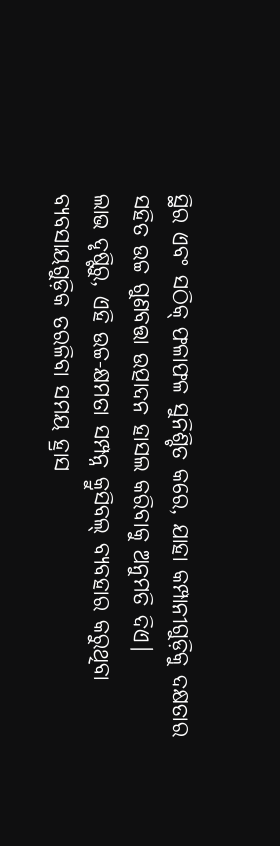ସ୍ଥିର ଏବଂ ସଠିକ୍ ଫଳାଫଳ ସୁନିଶ୍ଚିତ କରେ, ଯାହା କମ୍ପାନୀଗୁଡ଼ିକୁ ଦକ୍ଷତାର ସହିତ ଉଚ୍ଚ ଗୁଣବତ୍ତା ଉତ୍ପାଦନ ହାସଲ କରିବାକୁ ଅନୁମତି ଦିଏ।
ଲାଭ ଦୃଷ୍ଟିରୁ, ଏହି ଉଚ୍ଚ-କ୍ଷମତା ସମ୍ପନ୍ନ କ୍ରୁସିବଲ୍ ବ୍ୟବହାର କରୁଥିବା ବ୍ୟବସାୟଗୁଡ଼ିକ ତରଳିବା ସମୟ ହ୍ରାସ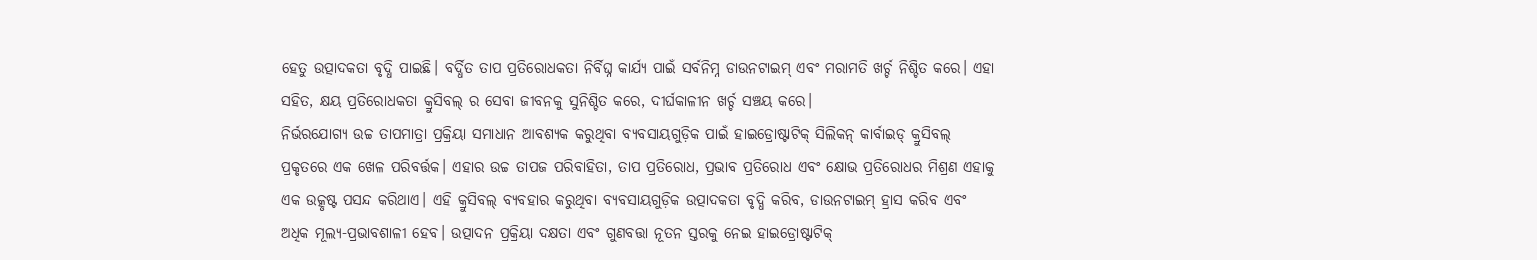ହେତୁ ଉତ୍ପାଦକତା ବୃଦ୍ଧି ପାଇଛି। ବର୍ଦ୍ଧିତ ତାପ ପ୍ରତିରୋଧକତା ନିର୍ବିଘ୍ନ କାର୍ଯ୍ୟ ପାଇଁ ସର୍ବନିମ୍ନ ଡାଉନଟାଇମ୍ ଏବଂ ମରାମତି ଖର୍ଚ୍ଚ ନିଶ୍ଚିତ କରେ। ଏହା ସହିତ, କ୍ଷୟ ପ୍ରତିରୋଧକତା କ୍ରୁସିବଲ୍ ର ସେବା ଜୀବନକୁ ସୁନିଶ୍ଚିତ କରେ, ଦୀର୍ଘକାଳୀନ ଖର୍ଚ୍ଚ ସଞ୍ଚୟ କରେ।
ନିର୍ଭରଯୋଗ୍ୟ ଉଚ୍ଚ ତାପମାତ୍ରା ପ୍ରକ୍ରିୟା ସମାଧାନ ଆବଶ୍ୟକ କରୁଥିବା ବ୍ୟବସାୟଗୁଡ଼ିକ ପାଇଁ ହାଇଡ୍ରୋଷ୍ଟାଟିକ୍ ସିଲିକନ୍ କାର୍ବାଇଡ୍ କ୍ରୁସିବଲ୍ ପ୍ରକୃତରେ ଏକ ଖେଳ ପରିବର୍ତ୍ତକ। ଏହାର ଉଚ୍ଚ ତାପଜ ପରିବାହିତା, ତାପ ପ୍ରତିରୋଧ, ପ୍ରଭାବ ପ୍ରତିରୋଧ ଏବଂ କ୍ଷୋଭ ପ୍ରତିରୋଧର ମିଶ୍ରଣ ଏହାକୁ ଏକ ଉତ୍କୃଷ୍ଟ ପସନ୍ଦ କରିଥାଏ। ଏହି କ୍ରୁସିବଲ୍ ବ୍ୟବହାର କରୁଥିବା ବ୍ୟବସାୟଗୁଡ଼ିକ ଉତ୍ପାଦକତା ବୃଦ୍ଧି କରିବ, ଡାଉନଟାଇମ୍ ହ୍ରାସ କରିବ ଏବଂ ଅଧିକ ମୂଲ୍ୟ-ପ୍ରଭାବଶାଳୀ ହେବ। ଉତ୍ପାଦନ ପ୍ରକ୍ରିୟା ଦକ୍ଷତା ଏବଂ ଗୁଣବତ୍ତା ନୂତନ ସ୍ତରକୁ ନେଇ ହାଇଡ୍ରୋଷ୍ଟାଟିକ୍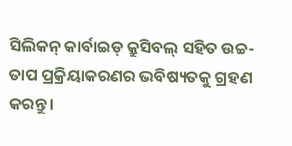ସିଲିକନ୍ କାର୍ବାଇଡ୍ କ୍ରୁସିବଲ୍ ସହିତ ଉଚ୍ଚ-ତାପ ପ୍ରକ୍ରିୟାକରଣର ଭବିଷ୍ୟତକୁ ଗ୍ରହଣ କରନ୍ତୁ।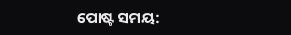ପୋଷ୍ଟ ସମୟ: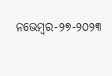ନଭେମ୍ବର-୨୭-୨୦୨୩